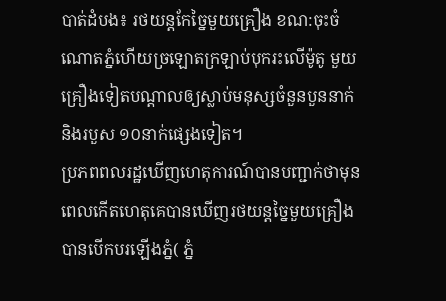បាត់ដំបង៖ រថយន្តកែច្នៃមួយគ្រឿង ខណ:ចុះចំណោតភ្នំហើយច្រឡោតក្រឡាប់បុករះលើម៉ូតូ មួយគ្រឿងទៀតបណ្តាលឲ្យស្លាប់មនុស្សចំនួនបួននាក់ និងរបួស ១០នាក់ផ្សេងទៀត។
ប្រភពពលរដ្ឋឃើញហេតុការណ៍បានបញ្ជាក់ថាមុនពេលកើតហេតុគេបានឃើញរថយន្តច្នៃមួយគ្រឿងបានបើកបរឡើងភ្នំ( ភ្នំ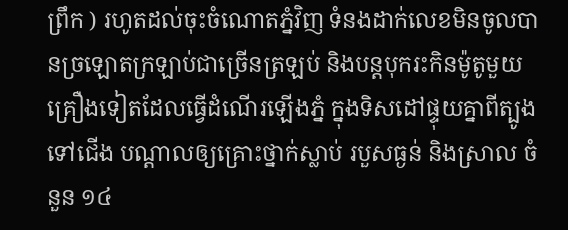ព្រឹក ) រហូតដល់ចុះចំណោតភ្នំវិញ ទំនងដាក់លេខមិនចូលបានច្រឡោតក្រឡាប់ជាច្រើនត្រឡប់ និងបន្តបុករះកិនម៉ូតូមួយគ្រឿងទៀតដែលធ្វើដំណើរឡើងភ្នំ ក្នុងទិសដៅផ្ទុយគ្នាពីត្បូង ទៅជើង បណ្តាលឲ្យគ្រោះថ្នាក់ស្លាប់ របួសធ្ងន់ និងស្រាល ចំនួន ១៤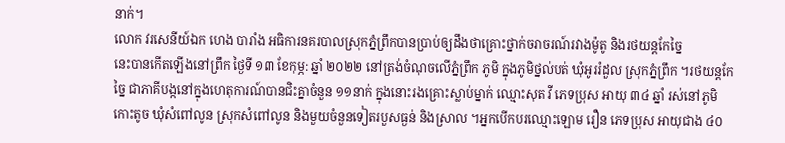នាក់។
លោក វរសេនីយ៍ឯក ហេង បារាំង អធិការនគរបាលស្រុកភ្នំព្រឹកបានប្រាប់ឲ្យដឹងថាគ្រោះថ្នាក់ចរាចរណ៍រវាងម៉ូតូ និងរថយន្តកែច្នៃ
នេះបានកើតឡើងនៅព្រឹក ថ្ងៃទី ១៣ ខែកុម្ភ: ឆ្នាំ ២០២២ នៅត្រង់ចំណុចលើភ្នំព្រឹក ភូមិ ក្នុងភូមិថ្នល់បត់ ឃុំអូររំដួល ស្រុកភ្នំព្រឹក ។រថយន្តកែច្នៃ ជាភាគីបង្កនៅក្នុងហេតុការណ៍បានជិះគ្នាចំនួន ១១នាក់ ក្នុងនោះរងគ្រោះស្លាប់ម្នាក់ ឈ្មោះសុត វី ភេទប្រុស អាយុ ៣៤ ឆ្នាំ រស់នៅភូមិកោះតូច ឃុំសំពៅលូន ស្រុកសំពៅលូន និងមួយចំនួនទៀតរបួសធ្ងន់ និងស្រាល ។អ្នកបើកបរឈ្មោះឡោម រឿន ភេទប្រុស អាយុជាង ៤០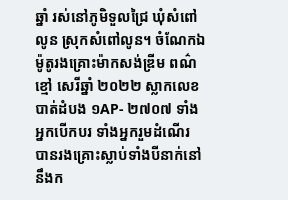ឆ្នាំ រស់នៅភូមិទួលជ្រៃ ឃុំសំពៅលូន ស្រុកសំពៅលូន។ ចំណែកឯម៉ូតូរងគ្រោះម៉ាកសង់ឌ្រីម ពណ៌ខ្មៅ សេរីឆ្នាំ ២០២២ ស្លាកលេខ បាត់ដំបង ១AP- ២៧០៧ ទាំងអ្នកបើកបរ ទាំងអ្នករួមដំណើរ បានរងគ្រោះស្លាប់ទាំងបីនាក់នៅនឹងក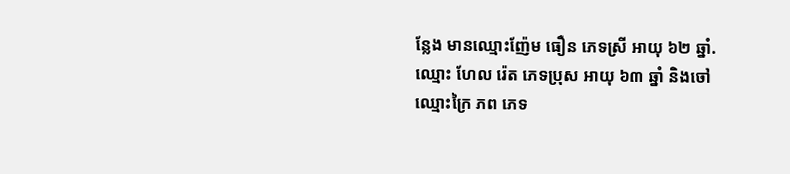ន្លែង មានឈ្មោះញ៉ែម ធឿន ភេទស្រី អាយុ ៦២ ឆ្នាំ. ឈ្មោះ ហែល រ៉េត ភេទប្រុស អាយុ ៦៣ ឆ្នាំ និងចៅឈ្មោះក្រៃ ភព ភេទ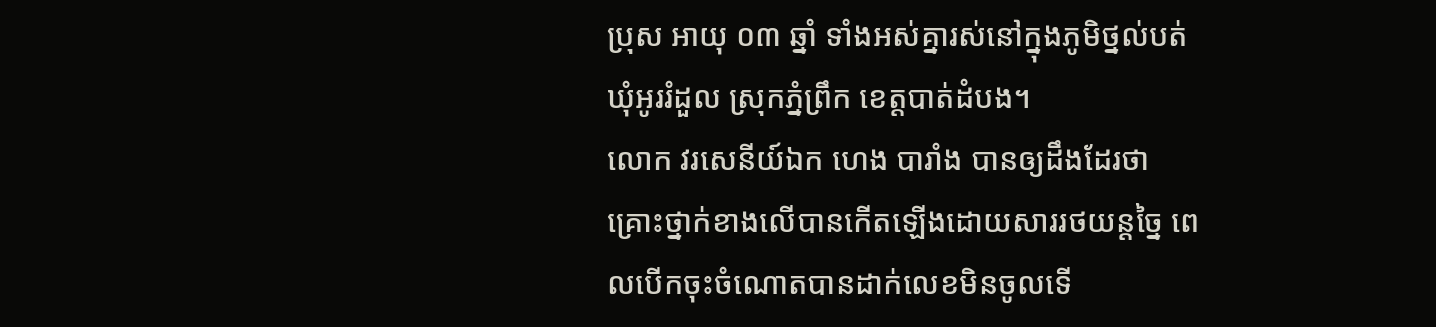ប្រុស អាយុ ០៣ ឆ្នាំ ទាំងអស់គ្នារស់នៅក្នុងភូមិថ្នល់បត់ ឃុំអូររំដួល ស្រុកភ្នំព្រឹក ខេត្តបាត់ដំបង។
លោក វរសេនីយ៍ឯក ហេង បារាំង បានឲ្យដឹងដែរថាគ្រោះថ្នាក់ខាងលើបានកើតឡើងដោយសាររថយន្តច្នៃ ពេលបើកចុះចំណោតបានដាក់លេខមិនចូលទើ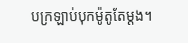បក្រឡាប់បុកម៉ូតូតែម្តង។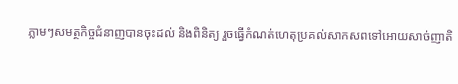ភ្លាមៗសមត្ថកិច្ចជំនាញបានចុះដល់ និងពិនិត្យ រួចធ្វើកំណត់ហេតុប្រគល់សាកសពទៅអោយសាច់ញាតិ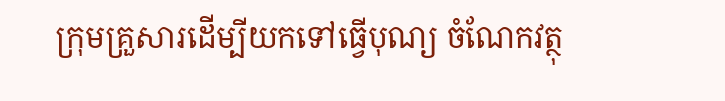ក្រុមគ្រួសារដើម្បីយកទៅធ្វើបុណ្យ ចំណែកវត្ថុ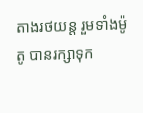តាងរថយន្ត រួមទាំងម៉ូតូ បានរក្សាទុក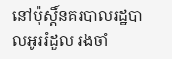នៅប៉ុស្តិ៍នគរបាលរដ្ឋបាលអូររំដួល រងចាំ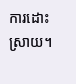ការដោះស្រាយ។